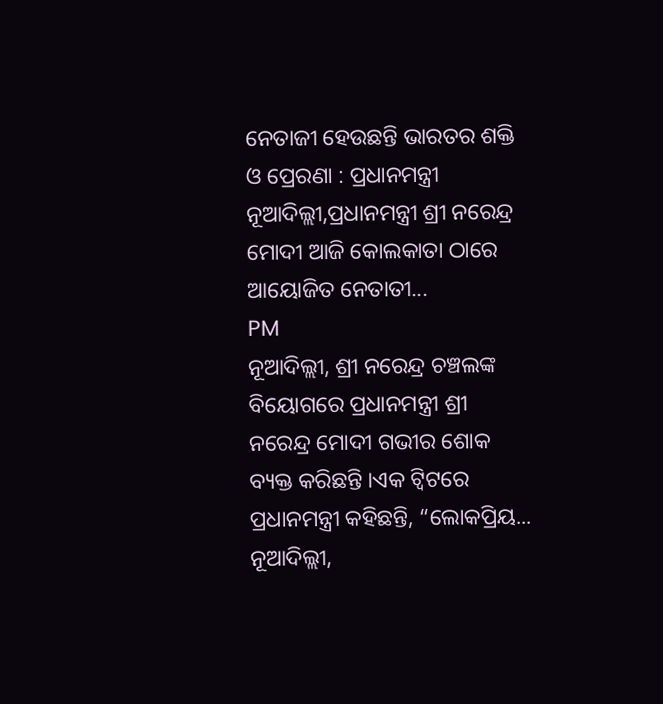ନେତାଜୀ ହେଉଛନ୍ତି ଭାରତର ଶକ୍ତି ଓ ପ୍ରେରଣା : ପ୍ରଧାନମନ୍ତ୍ରୀ ନୂଆଦିଲ୍ଲୀ,ପ୍ରଧାନମନ୍ତ୍ରୀ ଶ୍ରୀ ନରେନ୍ଦ୍ର ମୋଦୀ ଆଜି କୋଲକାତା ଠାରେ ଆୟୋଜିତ ନେତାତୀ...
PM
ନୂଆଦିଲ୍ଲୀ, ଶ୍ରୀ ନରେନ୍ଦ୍ର ଚଞ୍ଚଲଙ୍କ ବିୟୋଗରେ ପ୍ରଧାନମନ୍ତ୍ରୀ ଶ୍ରୀ ନରେନ୍ଦ୍ର ମୋଦୀ ଗଭୀର ଶୋକ ବ୍ୟକ୍ତ କରିଛନ୍ତି ।ଏକ ଟ୍ଵିଟରେ ପ୍ରଧାନମନ୍ତ୍ରୀ କହିଛନ୍ତି, “ଲୋକପ୍ରିୟ...
ନୂଆଦିଲ୍ଲୀ,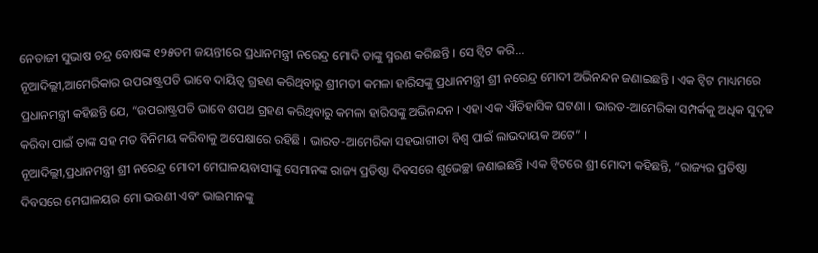ନେତାଜୀ ସୁଭାଷ ଚନ୍ଦ୍ର ବୋଷଙ୍କ ୧୨୫ତମ ଜୟନ୍ତୀରେ ପ୍ରଧାନମନ୍ତ୍ରୀ ନରେନ୍ଦ୍ର ମୋଦି ତାଙ୍କୁ ସ୍ମରଣ କରିଛନ୍ତି । ସେ ଟ୍ୱିଟ କରି...
ନୂଆଦିଲ୍ଲୀ,ଆମେରିକାର ଉପରାଷ୍ଟ୍ରପତି ଭାବେ ଦାୟିତ୍ଵ ଗ୍ରହଣ କରିଥିବାରୁ ଶ୍ରୀମତୀ କମଳା ହାରିସଙ୍କୁ ପ୍ରଧାନମନ୍ତ୍ରୀ ଶ୍ରୀ ନରେନ୍ଦ୍ର ମୋଦୀ ଅଭିନନ୍ଦନ ଜଣାଇଛନ୍ତି । ଏକ ଟ୍ଵିଟ ମାଧ୍ୟମରେ ପ୍ରଧାନମନ୍ତ୍ରୀ କହିଛନ୍ତି ଯେ, “ଉପରାଷ୍ଟ୍ରପତି ଭାବେ ଶପଥ ଗ୍ରହଣ କରିଥିବାରୁ କମଳା ହାରିସଙ୍କୁ ଅଭିନନ୍ଦନ । ଏହା ଏକ ଐତିହାସିକ ଘଟଣା । ଭାରତ-ଆମେରିକା ସମ୍ପର୍କକୁ ଅଧିକ ସୁଦୃଢ କରିବା ପାଇଁ ତାଙ୍କ ସହ ମତ ବିନିମୟ କରିବାକୁ ଅପେକ୍ଷାରେ ରହିଛି । ଭାରତ-ଆମେରିକା ସହଭାଗୀତା ବିଶ୍ଵ ପାଇଁ ଲାଭଦାୟକ ଅଟେ” ।
ନୂଆଦିଲ୍ଲୀ,ପ୍ରଧାନମନ୍ତ୍ରୀ ଶ୍ରୀ ନରେନ୍ଦ୍ର ମୋଦୀ ମେଘାଳୟବାସୀଙ୍କୁ ସେମାନଙ୍କ ରାଜ୍ୟ ପ୍ରତିଷ୍ଠା ଦିବସରେ ଶୁଭେଚ୍ଛା ଜଣାଇଛନ୍ତି ।ଏକ ଟ୍ଵିଟରେ ଶ୍ରୀ ମୋଦୀ କହିଛନ୍ତି, “ରାଜ୍ୟର ପ୍ରତିଷ୍ଠା ଦିବସରେ ମେଘାଳୟର ମୋ ଭଉଣୀ ଏବଂ ଭାଇମାନଙ୍କୁ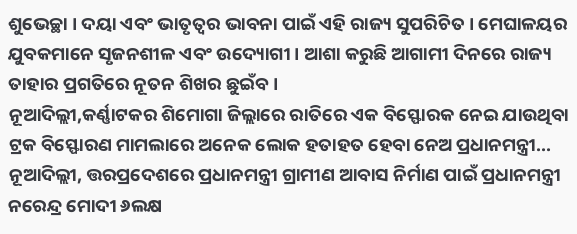ଶୁଭେଚ୍ଛା । ଦୟା ଏବଂ ଭାତୃତ୍ଵର ଭାବନା ପାଇଁ ଏହି ରାଜ୍ୟ ସୁପରିଚିତ । ମେଘାଳୟର ଯୁବକମାନେ ସୃଜନଶୀଳ ଏବଂ ଉଦ୍ୟୋଗୀ । ଆଶା କରୁଛି ଆଗାମୀ ଦିନରେ ରାଜ୍ୟ ତାହାର ପ୍ରଗତିରେ ନୂତନ ଶିଖର ଛୁଇଁବ ।
ନୂଆଦିଲ୍ଲୀ,କର୍ଣ୍ଣାଟକର ଶିମୋଗା ଜିଲ୍ଲାରେ ରାତିରେ ଏକ ବିସ୍ଫୋରକ ନେଇ ଯାଉଥିବା ଟ୍ରକ ବିସ୍ଫୋରଣ ମାମଲାରେ ଅନେକ ଲୋକ ହତାହତ ହେବା ନେଅ ପ୍ରଧାନମନ୍ତ୍ରୀ...
ନୂଆଦିଲ୍ଲୀ, ତ୍ତରପ୍ରଦେଶରେ ପ୍ରଧାନମନ୍ତ୍ରୀ ଗ୍ରାମୀଣ ଆବାସ ନିର୍ମାଣ ପାଇଁ ପ୍ରଧାନମନ୍ତ୍ରୀ ନରେନ୍ଦ୍ର ମୋଦୀ ୬ଲକ୍ଷ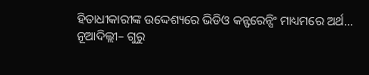ହିତାଧୀକାରୀଙ୍କ ଉଦ୍ଦେଶ୍ୟରେ ଭିଡିଓ କନ୍ଫରେନ୍ସିଂ ମାଧ୍ୟମରେ ଅର୍ଥ...
ନୂଆଦିଲ୍ଲୀ– ଗୁରୁ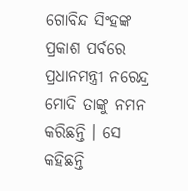ଗୋବିନ୍ଦ ସିଂହଙ୍କ ପ୍ରକାଶ ପର୍ବରେ ପ୍ରଧାନମନ୍ତ୍ରୀ ନରେନ୍ଦ୍ର ମୋଦି ତାଙ୍କୁ ନମନ କରିଛନ୍ତି । ସେ କହିଛନ୍ତି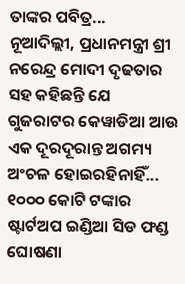ତାଙ୍କର ପବିତ୍ର...
ନୂଆଦିଲ୍ଲୀ, ପ୍ରଧାନମନ୍ତ୍ରୀ ଶ୍ରୀ ନରେନ୍ଦ୍ର ମୋଦୀ ଦୃଢତାର ସହ କହିଛନ୍ତି ଯେ ଗୁଜରାଟର କେୱାଡିଆ ଆଉ ଏକ ଦୂରଦୂରାନ୍ତ ଅଗମ୍ୟ ଅଂଚଳ ହୋଇରହିନାହିଁ...
୧୦୦୦ କୋଟି ଟଙ୍କାର ଷ୍ଟାର୍ଟଅପ ଇଣ୍ଡିଆ ସିଡ ଫଣ୍ଡ ଘୋଷଣା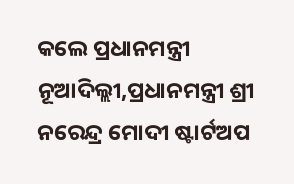କଲେ ପ୍ରଧାନମନ୍ତ୍ରୀ ନୂଆଦିଲ୍ଲୀ,ପ୍ରଧାନମନ୍ତ୍ରୀ ଶ୍ରୀ ନରେନ୍ଦ୍ର ମୋଦୀ ଷ୍ଟାର୍ଟଅପ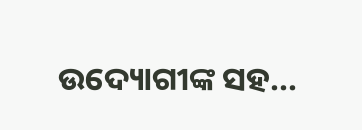ଉଦ୍ୟୋଗୀଙ୍କ ସହ...